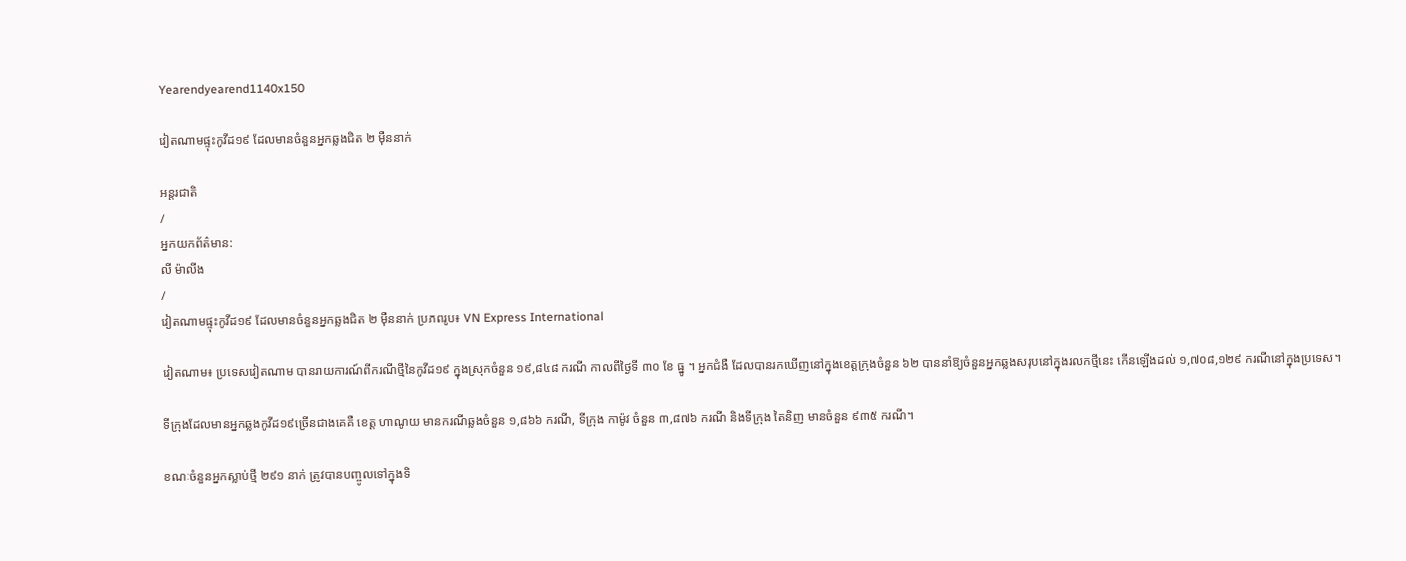Yearendyearend1140x150

វៀតណាមផ្ទុះកូវីដ១៩ ដែលមានចំនួនអ្នកឆ្លងជិត ២ ម៉ឺននាក់

អន្តរជាតិ
/
អ្នកយកព័ត៌មាន:
លី ម៉ាលីង
/
វៀតណាមផ្ទុះកូវីដ១៩ ដែលមានចំនួនអ្នកឆ្លងជិត ២ ម៉ឺននាក់ ប្រភពរូប៖ VN Express International

វៀតណាម៖ ប្រទេសវៀតណាម បានរាយការណ៍ពីករណីថ្មីនៃកូវីដ១៩ ក្នុងស្រុកចំនួន ១៩,៨៤៨ ករណី កាលពីថ្ងៃទី ៣០ ខែ ធ្នូ ។ អ្នកជំងឺ ដែលបានរកឃើញនៅក្នុងខេត្តក្រុងចំនួន ៦២ បាននាំឱ្យចំនួនអ្នកឆ្លងសរុបនៅក្នុងរលកថ្មីនេះ កើនឡើងដល់ ១,៧០៨,១២៩ ករណីនៅក្នុងប្រទេស។

ទីក្រុងដែលមានអ្នកឆ្លងកូវីដ១៩ច្រើនជាងគេគឺ ខេត្ត ហាណូយ មានករណីឆ្លងចំនួន ១,៨៦៦ ករណី, ទីក្រុង កាម៉ូវ ចំនួន ៣,៨៧៦ ករណី និងទីក្រុង តៃនិញ មានចំនួន ៩៣៥ ករណី។

ខណៈចំនួនអ្នកស្លាប់ថ្មី ២៩១ នាក់ ត្រូវបានបញ្ចូលទៅក្នុងទិ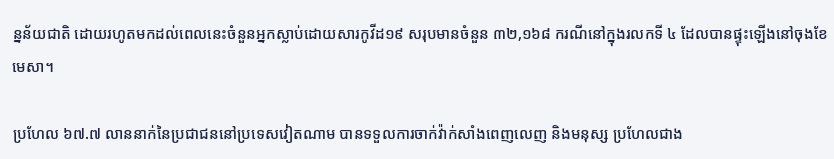ន្នន័យជាតិ ដោយរហូតមកដល់ពេលនេះចំនួនអ្នកស្លាប់ដោយសារកូវីដ១៩ សរុបមានចំនួន ៣២,១៦៨ ករណីនៅក្នុងរលកទី ៤ ដែលបានផ្ទុះឡើងនៅចុងខែមេសា។

ប្រហែល ៦៧.៧ លាននាក់នៃប្រជាជននៅប្រទេសវៀតណាម បានទទួលការចាក់វ៉ាក់សាំងពេញលេញ និងមនុស្ស ប្រហែលជាង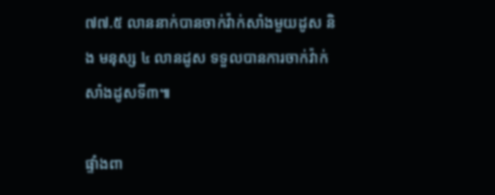៧៧.៥ លាននាក់បានចាក់វ៉ាក់សាំងមួយដូស និង មនុស្ស ៤ លានដូស ទទួលបានការចាក់វ៉ាក់សាំងដូសទី៣៕

ផ្ទាំងពា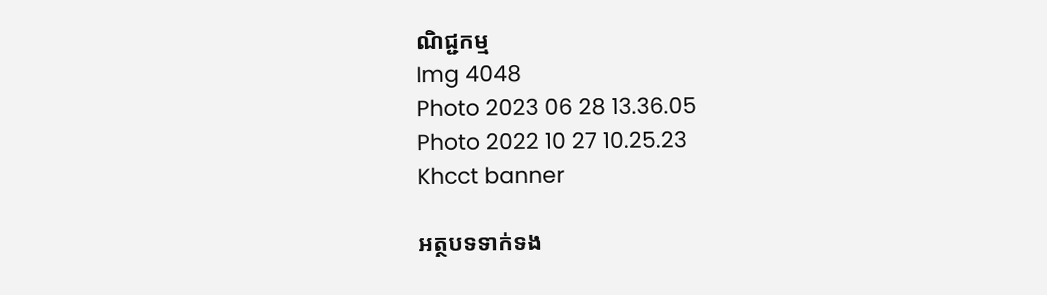ណិជ្ជកម្ម
Img 4048
Photo 2023 06 28 13.36.05
Photo 2022 10 27 10.25.23
Khcct banner

អត្ថបទទាក់ទង